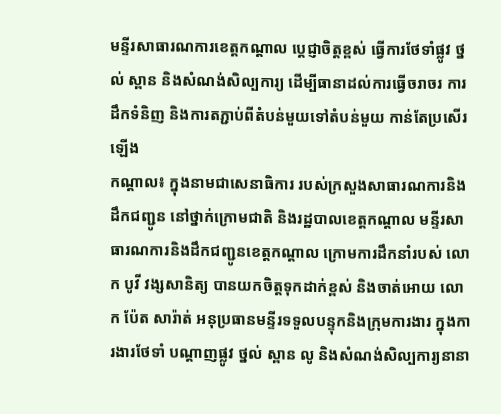មន្ទីរសាធារណការខេត្តកណ្តាល បេ្តជ្ញាចិត្តខ្ពស់ ធ្វើការថែទាំផ្លូវ ថ្នល់ ស្ពាន និងសំណង់សិល្បការ្យ ដើម្បីធានាដល់ការធ្វើចរាចរ ការដឹកទំនិញ និងការតភ្ជាប់ពីតំបន់មួយទៅតំបន់មួយ កាន់តែប្រសើរឡើង
កណ្ដាល៖ ក្នុងនាមជាសេនាធិការ របស់ក្រសួងសាធារណការនិងដឹកជញ្ជូន នៅថ្នាក់ក្រោមជាតិ និងរដ្ឋបាលខេត្តកណ្តាល មន្ទីរសាធារណការនិងដឹកជញ្ជូនខេត្តកណ្តាល ក្រោមការដឹកនាំរបស់ លោក បូវី វង្សសានិត្យ បានយកចិត្តទុកដាក់ខ្ពស់ និងចាត់អោយ លោក ប៉ែត សារ៉ាត់ អនុប្រធានមន្ទីរទទួលបន្ទុកនិងក្រុមការងារ ក្នុងការងារថែទាំ បណ្តាញផ្លូវ ថ្នល់ ស្ពាន លូ និងសំណង់សិល្បការ្យនានា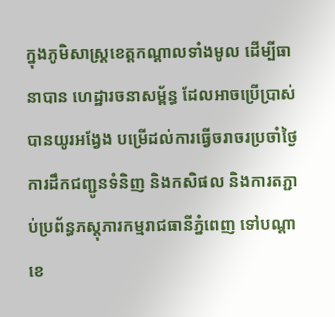ក្នុងភូមិសាស្ត្រខេត្តកណ្តាលទាំងមូល ដើម្បីធានាបាន ហេដ្ឋារចនាសម្ព័ន្ធ ដែលអាចប្រើប្រាស់ បានយូរអង្វែង បម្រើដល់ការធ្វើចរាចរប្រចាំថ្ងៃ ការដឹកជញ្ជូនទំនិញ និងកសិផល និងការតភ្ជាប់ប្រព័ន្ធភស្តុភារកម្មរាជធានីភ្នំពេញ ទៅបណ្តាខេ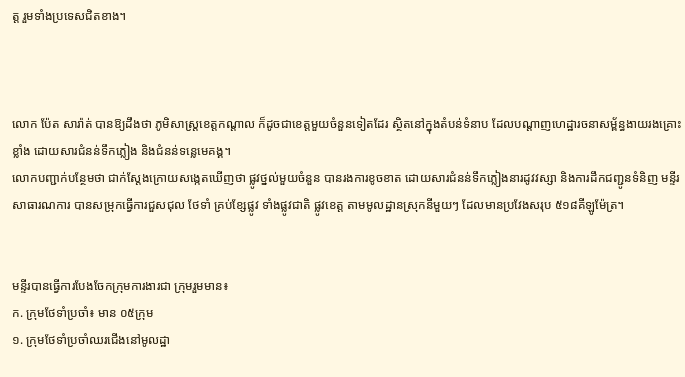ត្ត រួមទាំងប្រទេសជិតខាង។



លោក ប៉ែត សារ៉ាត់ បានឱ្យដឹងថា ភូមិសាស្ត្រខេត្តកណ្តាល ក៏ដូចជាខេត្តមួយចំនួនទៀតដែរ ស្ថិតនៅក្នុងតំបន់ទំនាប ដែលបណ្តាញហេដ្ឋារចនាសម័្ពន្ធងាយរងគ្រោះខ្លាំង ដោយសារជំនន់ទឹកភ្លៀង និងជំនន់ទន្លេមេគង្គ។
លោកបញ្ជាក់បន្ថែមថា ជាក់ស្តែងក្រោយសង្កេតឃើញថា ផ្លូវថ្នល់មួយចំនួន បានរងការខូចខាត ដោយសារជំនន់ទឹកភ្លៀងនារដូវវស្សា និងការដឹកជញ្ជូនទំនិញ មន្ទីរសាធារណការ បានសម្រុកធ្វើការជួសជុល ថែទាំ គ្រប់ខ្សែផ្លូវ ទាំងផ្លូវជាតិ ផ្លូវខេត្ត តាមមូលដ្ឋានស្រុកនីមួយៗ ដែលមានប្រវែងសរុប ៥១៨គីឡូម៉ែត្រ។


មន្ទីរបានធ្វើការបែងចែកក្រុមការងារជា ក្រុមរួមមាន៖
ក. ក្រុមថែទាំប្រចាំ៖ មាន ០៥ក្រុម
១. ក្រុមថែទាំប្រចាំឈរជើងនៅមូលដ្ឋា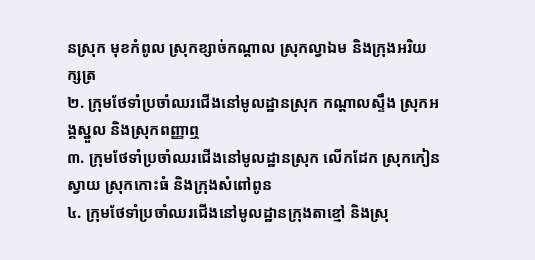នស្រុក មុខកំពូល ស្រុកខ្សាច់កណ្តាល ស្រុកល្វាឯម និងក្រុងអរិយក្សត្រ
២. ក្រុមថែទាំប្រចាំឈរជើងនៅមូលដ្ឋានស្រុក កណ្តាលស្ទឹង ស្រុកអង្គស្នួល និងស្រុកពញ្ញាឮ
៣. ក្រុមថែទាំប្រចាំឈរជើងនៅមូលដ្ឋានស្រុក លើកដែក ស្រុកកៀនស្វាយ ស្រុកកោះធំ និងក្រុងសំពៅពូន
៤. ក្រុមថែទាំប្រចាំឈរជើងនៅមូលដ្ឋានក្រុងតាខ្មៅ និងស្រុ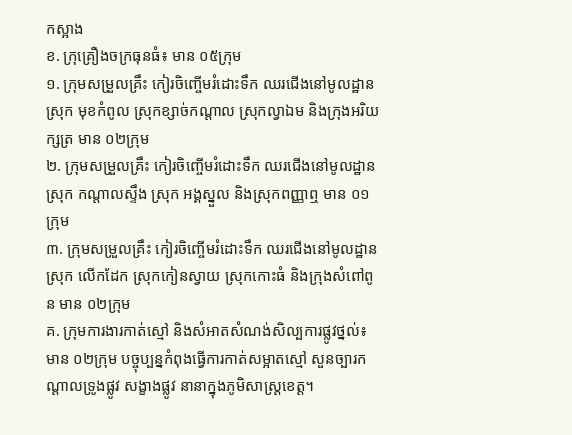កស្អាង
ខ. ក្រុគ្រឿងចក្រធុនធំ៖ មាន ០៥ក្រុម
១. ក្រុមសម្រួលគ្រឹះ កៀរចិញ្ចើមរំដោះទឹក ឈរជើងនៅមូលដ្ឋានស្រុក មុខកំពូល ស្រុកខ្សាច់កណ្តាល ស្រុកល្វាឯម និងក្រុងអរិយក្សត្រ មាន ០២ក្រុម
២. ក្រុមសម្រួលគ្រឹះ កៀរចិញ្ចើមរំដោះទឹក ឈរជើងនៅមូលដ្ឋានស្រុក កណ្តាលស្ទឹង ស្រុក អង្គស្នួល និងស្រុកពញ្ញាឮ មាន ០១ក្រុម
៣. ក្រុមសម្រួលគ្រឹះ កៀរចិញ្ចើមរំដោះទឹក ឈរជើងនៅមូលដ្ឋានស្រុក លើកដែក ស្រុកកៀនស្វាយ ស្រុកកោះធំ និងក្រុងសំពៅពូន មាន ០២ក្រុម
គ. ក្រុមការងារកាត់ស្មៅ និងសំអាតសំណង់សិល្បការផ្លូវថ្នល់៖ មាន ០២ក្រុម បច្ចុប្បន្នកំពុងធ្វើការកាត់សម្អាតស្មៅ សួនច្បារកណ្តាលទ្រូងផ្លូវ សង្ខាងផ្លូវ នានាក្នុងភូមិសាស្ត្រខេត្ត។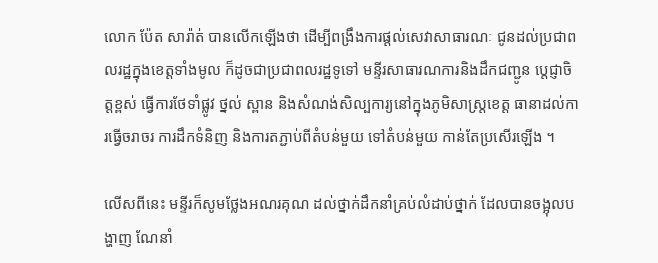លោក ប៉ែត សារ៉ាត់ បានលើកឡើងថា ដើម្បីពង្រឹងការផ្តល់សេវាសាធារណៈ ជូនដល់ប្រជាពលរដ្ឋក្នុងខេត្តទាំងមូល ក៏ដូចជាប្រជាពលរដ្ឋទូទៅ មន្ទីរសាធារណការនិងដឹកជញ្ជូន បេ្តជ្ញាចិត្តខ្ពស់ ធ្វើការថែទាំផ្លូវ ថ្នល់ ស្ពាន និងសំណង់សិល្បការ្យនៅក្នុងភូមិសាស្ត្រខេត្ត ធានាដល់ការធ្វើចរាចរ ការដឹកទំនិញ និងការតភ្ជាប់ពីតំបន់មួយ ទៅតំបន់មួយ កាន់តែប្រសើរឡើង ។

លើសពីនេះ មន្ទីរក៏សូមថ្លែងអណរគុណ ដល់ថ្នាក់ដឹកនាំគ្រប់លំដាប់ថ្នាក់ ដែលបានចង្អុលបង្ហាញ ណែនាំ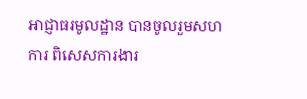អាជ្ញាធរមូលដ្ឋាន បានចូលរួមសហការ ពិសេសការងារ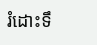រំដោះទឹ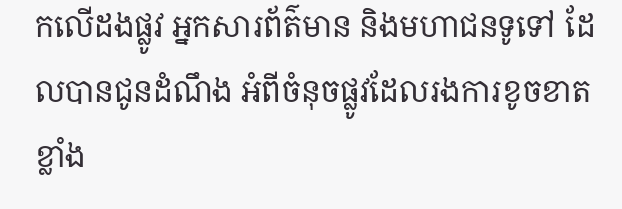កលើដងផ្លូវ អ្នកសារព័ត៌មាន និងមហាជនទូទៅ ដែលបានជូនដំណឹង អំពីចំនុចផ្លូវដែលរងការខូចខាតខ្លាំង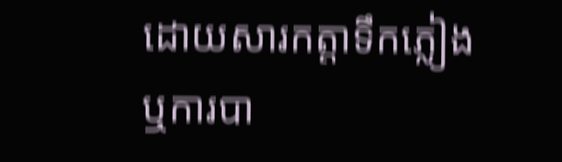ដោយសារកត្តាទឹកភ្លៀង ឬការបា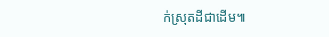ក់ស្រុតដីជាដើម៕